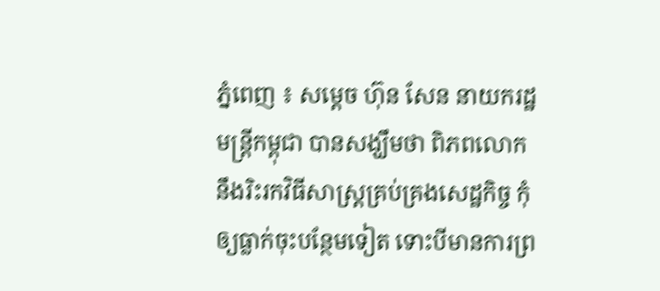ភ្នំពេញ ៖ សម្ដេច ហ៊ុន សែន នាយករដ្ឋមន្ដ្រីកម្ពុជា បានសង្ឃឹមថា ពិភពលោក នឹងរិះរកវិធីសាស្ដ្រគ្រប់គ្រងសេដ្ឋកិច្ច កុំឲ្យធ្លាក់ចុះបន្ថែមទៀត ទោះបីមានការព្រ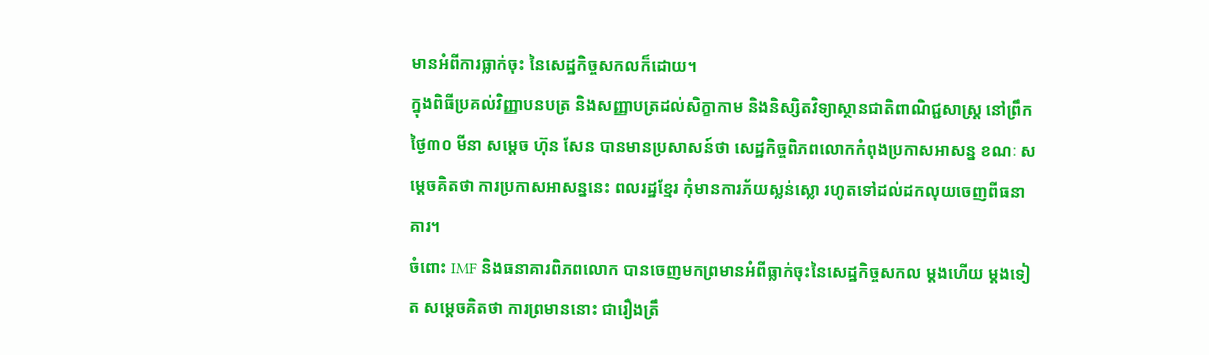មានអំពីការធ្លាក់ចុះ នៃសេដ្ឋកិច្ចសកលក៏ដោយ។
ក្នុងពិធីប្រគល់វិញ្ញាបនបត្រ និងសញ្ញាបត្រដល់សិក្ខាកាម និងនិស្សិតវិទ្យាស្ថានជាតិពាណិជ្ជសាស្ត្រ នៅព្រឹកថ្ងៃ៣០ មីនា សម្ដេច ហ៊ុន សែន បានមានប្រសាសន៍ថា សេដ្ឋកិច្ចពិភពលោកកំពុងប្រកាសអាសន្ន ខណៈ សម្ដេចគិតថា ការប្រកាសអាសន្ននេះ ពលរដ្ឋខ្មែរ កុំមានការភ័យស្លន់ស្លោ រហូតទៅដល់ដកលុយចេញពីធនាគារ។
ចំពោះ IMF និងធនាគារពិភពលោក បានចេញមកព្រមានអំពីធ្លាក់ចុះនៃសេដ្ឋកិច្ចសកល ម្ដងហើយ ម្ដងទៀត សម្ដេចគិតថា ការព្រមាននោះ ជារឿងត្រឹ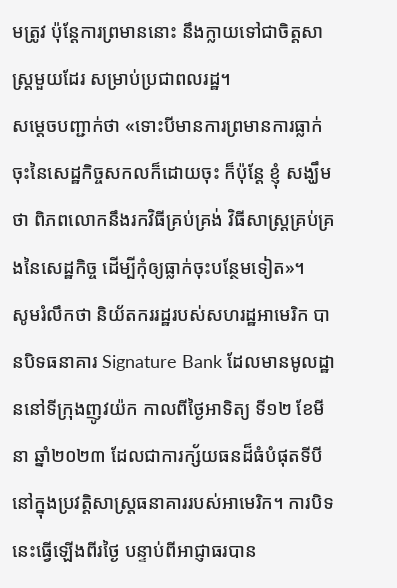មត្រូវ ប៉ុន្ដែការព្រមាននោះ នឹងក្លាយទៅជាចិត្តសាស្ដ្រមួយដែរ សម្រាប់ប្រជាពលរដ្ឋ។
សម្ដេចបញ្ជាក់ថា «ទោះបីមានការព្រមានការធ្លាក់ចុះនៃសេដ្ឋកិច្ចសកលក៏ដោយចុះ ក៏ប៉ុន្ដែ ខ្ញុំ សង្ឃឹមថា ពិភពលោកនឹងរកវិធីគ្រប់គ្រង់ វិធីសាស្ដ្រគ្រប់គ្រងនៃសេដ្ឋកិច្ច ដើម្បីកុំឲ្យធ្លាក់ចុះបន្ថែមទៀត»។
សូមរំលឹកថា និយ័តកររដ្ឋរបស់សហរដ្ឋអាមេរិក បានបិទធនាគារ Signature Bank ដែលមានមូលដ្ឋាននៅទីក្រុងញូវយ៉ក កាលពីថ្ងៃអាទិត្យ ទី១២ ខែមីនា ឆ្នាំ២០២៣ ដែលជាការក្ស័យធនដ៏ធំបំផុតទីបី នៅក្នុងប្រវត្តិសាស្រ្តធនាគាររបស់អាមេរិក។ ការបិទនេះធ្វើឡើងពីរថ្ងៃ បន្ទាប់ពីអាជ្ញាធរបាន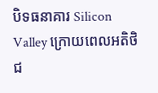បិទធនាគារ Silicon Valley ក្រោយពេលអតិថិជ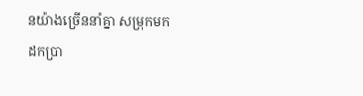នយ៉ាងច្រើននាំគ្នា សម្រុកមកដកប្រា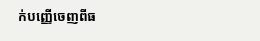ក់បញ្ញើចេញពីធ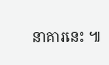នាគារនេះ ៕